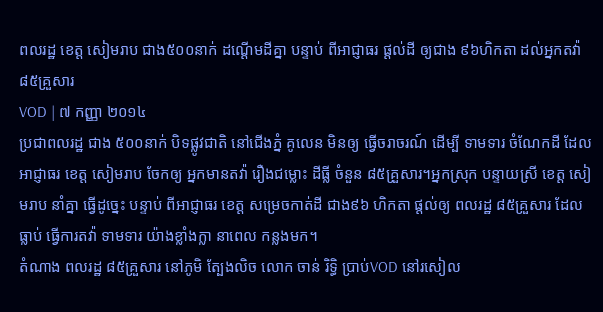ពលរដ្ឋ ខេត្ត សៀមរាប ជាង៥០០នាក់ ដណ្ដើមដីគ្នា បន្ទាប់ ពីអាជ្ញាធរ ផ្ដល់ដី ឲ្យជាង ៩៦ហិកតា ដល់អ្នកតវ៉ា ៨៥គ្រួសារ
VOD | ៧ កញ្ញា ២០១៤
ប្រជាពលរដ្ឋ ជាង ៥០០នាក់ បិទផ្លូវជាតិ នៅជើងភ្នំ គូលេន មិនឲ្យ ធ្វើចរាចរណ៍ ដើម្បី ទាមទារ ចំណែកដី ដែលអាជ្ញាធរ ខេត្ត សៀមរាប ចែកឲ្យ អ្នកមានតវ៉ា រឿងជម្លោះ ដីធ្លី ចំនួន ៨៥គ្រួសារ។អ្នកស្រុក បន្ទាយស្រី ខេត្ដ សៀមរាប នាំគ្នា ធ្វើដូច្នេះ បន្ទាប់ ពីអាជ្ញាធរ ខេត្ត សម្រេចកាត់ដី ជាង៩៦ ហិកតា ផ្ដល់ឲ្យ ពលរដ្ឋ ៨៥គ្រួសារ ដែលធ្លាប់ ធ្វើការតវ៉ា ទាមទារ យ៉ាងខ្លាំងក្លា នាពេល កន្លងមក។
តំណាង ពលរដ្ឋ ៨៥គ្រួសារ នៅភូមិ ត្បែងលិច លោក ចាន់ រិទ្ធិ ប្រាប់VOD នៅរសៀល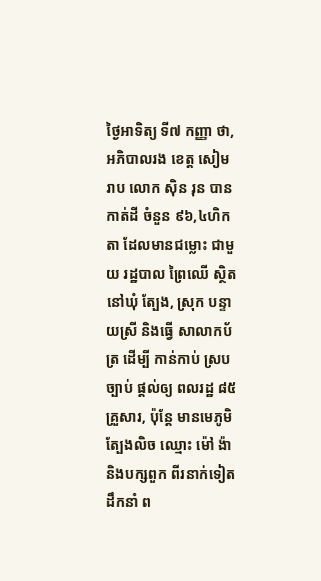ថ្ងៃអាទិត្យ ទី៧ កញ្ញា ថា, អភិបាលរង ខេត្ដ សៀមរាប លោក ស៊ិន រុន បានកាត់ដី ចំនួន ៩៦,៤ហិកតា ដែលមានជម្លោះ ជាមួយ រដ្ឋបាល ព្រៃឈើ ស្ថិតនៅឃុំ ត្បែង, ស្រុក បន្ទាយស្រី និងធ្វើ សាលាកប័ត្រ ដើម្បី កាន់កាប់ ស្របច្បាប់ ផ្ដល់ឲ្យ ពលរដ្ឋ ៨៥គ្រួសារ, ប៉ុន្ដែ មានមេភូមិ ត្បែងលិច ឈ្មោះ ម៉ៅ ង៉ា និងបក្សពួក ពីរនាក់ទៀត ដឹកនាំ ព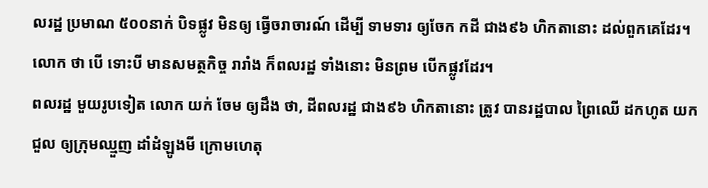លរដ្ឋ ប្រមាណ ៥០០នាក់ បិទផ្លូវ មិនឲ្យ ធ្វើចរាចារណ៍ ដើម្បី ទាមទារ ឲ្យចែក កដី ជាង៩៦ ហិកតានោះ ដល់ពួកគេដែរ។ លោក ថា បើ ទោះបី មានសមត្ថកិច្ច រារាំង ក៏ពលរដ្ឋ ទាំងនោះ មិនព្រម បើកផ្លូវដែរ។
ពលរដ្ឋ មួយរូបទៀត លោក យក់ ចែម ឲ្យដឹង ថា, ដីពលរដ្ឋ ជាង៩៦ ហិកតានោះ ត្រូវ បានរដ្ឋបាល ព្រៃឈើ ដកហូត យកជួល ឲ្យក្រុមឈ្មួញ ដាំដំឡូងមី ក្រោមហេតុ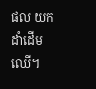ផល យកដាំដើមឈើ។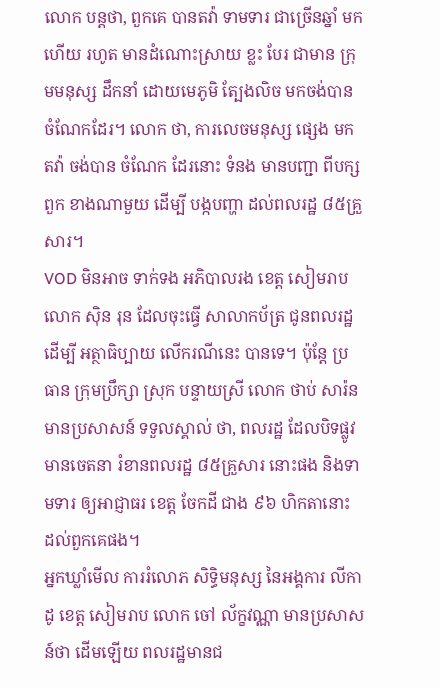លោក បន្ដថា, ពួកគេ បានតវ៉ា ទាមទារ ជាច្រើនឆ្នាំ មកហើយ រហូត មានដំណោះស្រាយ ខ្លះ បែរ ជាមាន ក្រុមមនុស្ស ដឹកនាំ ដោយមេភូមិ ត្បែងលិច មកចង់បាន ចំណែកដែរ។ លោក ថា, ការលេចមនុស្ស ផ្សេង មកតវ៉ា ចង់បាន ចំណែក ដែរនោះ ទំនង មានបញ្ជា ពីបក្សពួក ខាងណាមួយ ដើម្បី បង្កបញ្ហា ដល់ពលរដ្ឋ ៨៥គ្រួសារ។
VOD មិនអាច ទាក់ទង អភិបាលរង ខេត្ដ សៀមរាប លោក ស៊ិន រុន ដែលចុះធ្វើ សាលាកប័ត្រ ជូនពលរដ្ឋ ដើម្បី អត្ថាធិប្បាយ លើករណីនេះ បានទេ។ ប៉ុន្ដែ ប្រធាន ក្រុមប្រឹក្សា ស្រុក បន្ទាយស្រី លោក ថាប់ សារ៉ន មានប្រសាសន៍ ទទួលស្គាល់ ថា, ពលរដ្ឋ ដែលបិទផ្លូវ មានចេតនា រំខានពលរដ្ឋ ៨៥គ្រួសារ នោះផង និងទាមទារ ឲ្យអាជ្ញាធរ ខេត្ដ ចែកដី ជាង ៩៦ ហិកតានោះ ដល់ពួកគេផង។
អ្នកឃ្លាំមើល ការរំលោភ សិទ្ធិមនុស្ស នៃអង្គការ លីកាដូ ខេត្ដ សៀមរាប លោក ចៅ ល័ក្ខវណ្ណា មានប្រសាសន៍ថា ដើមឡើយ ពលរដ្ឋមានជ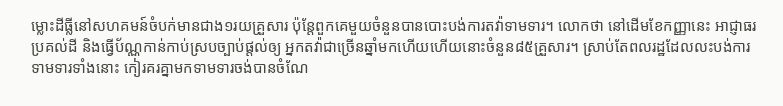ម្លោះដីធ្លីនៅសហគមន៍ចំបក់មានជាង១រយគ្រួសារ ប៉ុន្ដែពួកគេមួយចំនួនបានបោះបង់ការតវ៉ាទាមទារ។ លោកថា នៅដើមខែកញ្ញានេះ អាជ្ញាធរប្រគល់ដី និងធ្វើប័ណ្ណកាន់កាប់ស្របច្បាប់ផ្ដល់ឲ្យ អ្នកតវ៉ាជាច្រើនឆ្នាំមកហើយហើយនោះចំនួន៨៥គ្រួសារ។ ស្រាប់តែពលរដ្ឋដែលលះបង់ការទាមទារទាំងនោះ កៀរគរគ្នាមកទាមទារចង់បានចំណែ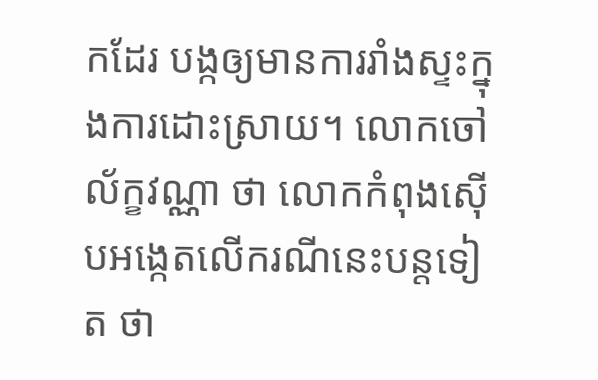កដែរ បង្កឲ្យមានការរាំងស្ទះក្នុងការដោះស្រាយ។ លោកចៅ ល័ក្ខវណ្ណា ថា លោកកំពុងស៊ើបអង្កេតលើករណីនេះបន្ដទៀត ថា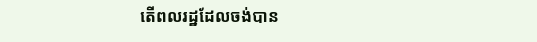តើពលរដ្ឋដែលចង់បាន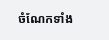ចំណែកទាំង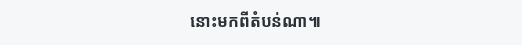នោះមកពីតំបន់ណា៕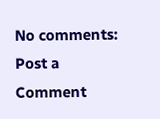No comments:
Post a Comment